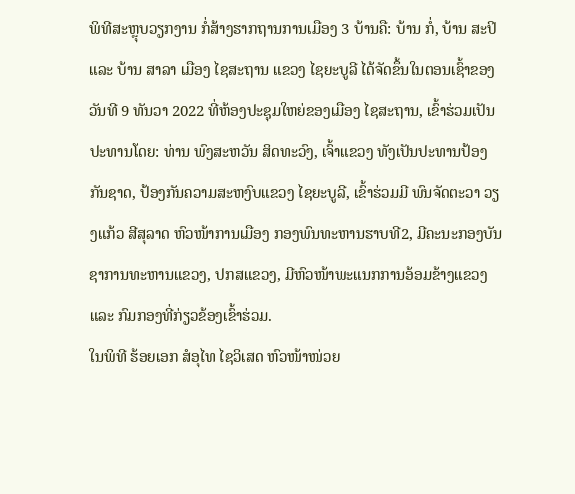ພິທີສະຫຼຸບວຽກງານ ກໍ່ສ້າງຮາກຖານການເມືອງ 3 ບ້ານຄື: ບ້ານ ກໍ່, ບ້ານ ສະປິ ແລະ ບ້ານ ສາລາ ເມືອງ ໄຊສະຖານ ແຂວງ ໄຊຍະບູລີ ໄດ້ຈັດຂຶ້ນໃນຕອນເຊົ້າຂອງວັນທີ 9 ທັນວາ 2022 ທີ່ຫ້ອງປະຊຸມໃຫຍ່ຂອງເມືອງ ໄຊສະຖານ, ເຂົ້າຮ່ວມເປັນປະທານໂດຍ: ທ່ານ ພົງສະຫວັນ ສິດທະວົງ, ເຈົ້າແຂວງ ທັງເປັນປະທານປ້ອງກັນຊາດ, ປ້ອງກັນຄວາມສະຫງົບແຂວງ ໄຊຍະບູລີ, ເຂົ້າຮ່ວມມີ ພົນຈັດຕະວາ ວຽງແກ້ວ ສີສຸລາດ ຫົວໜ້າການເມືອງ ກອງພົນທະຫານຮາບທີ2, ມີຄະນະກອງບັນຊາການທະຫານແຂວງ, ປກສແຂວງ, ມີຫົວໜ້າພະແນກການອ້ອມຂ້າງແຂວງ ແລະ ກົມກອງທີ່ກ່ຽວຂ້ອງເຂົ້າຮ່ວມ.
ໃນພິທີ ຮ້ອຍເອກ ສໍອຸໄທ ໄຊວິເສດ ຫົວໜ້າໜ່ວຍ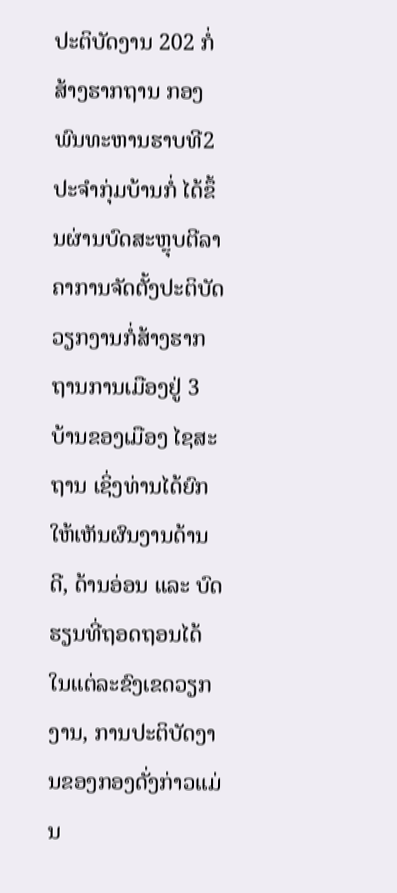ປະຕິບັດງານ 202 ກໍ່ສ້າງຮາກຖານ ກອງພົນທະຫານຮາບທີ2 ປະຈໍາກຸ່ມບ້ານກໍ່ ໄດ້ຂຶ້ນຜ່ານບົດສະຫຼຸບຕີລາຄາການຈັດຕັ້ງປະຕິບັດວຽກງານກໍ່ສ້າງຮາກຖານການເມືອງຢູ່ 3 ບ້ານຂອງເມືອງ ໄຊສະຖານ ເຊິ່ງທ່ານໄດ້ຍົກໃຫ້ເຫັນຜົນງານດ້ານດີ, ດ້ານອ່ອນ ແລະ ບົດຮຽນທີ່ຖອດຖອນໄດ້ໃນແຕ່ລະຂົງເຂດວຽກງານ, ການປະຕິບັດງານຂອງກອງດັ່ງກ່າວແມ່ນ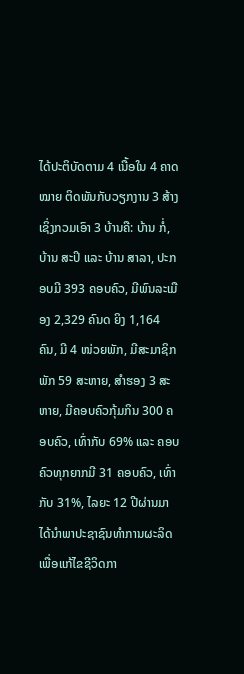ໄດ້ປະຕິບັດຕາມ 4 ເນື້ອໃນ 4 ຄາດໝາຍ ຕິດພັນກັບວຽກງານ 3 ສ້າງ ເຊິ່ງກວມເອົາ 3 ບ້ານຄື: ບ້ານ ກໍ່, ບ້ານ ສະປິ ແລະ ບ້ານ ສາລາ, ປະກອບມີ 393 ຄອບຄົວ, ມີພົນລະເມືອງ 2,329 ຄົນດ ຍິງ 1,164 ຄົນ, ມີ 4 ໜ່ວຍພັກ, ມີສະມາຊິກພັກ 59 ສະຫາຍ, ສໍາຮອງ 3 ສະຫາຍ, ມີຄອບຄົວກຸ້ມກິນ 300 ຄອບຄົວ, ເທົ່າກັບ 69% ແລະ ຄອບຄົວທຸກຍາກມີ 31 ຄອບຄົວ, ເທົ່າກັບ 31%, ໄລຍະ 12 ປີຜ່ານມາໄດ້ນໍາພາປະຊາຊົນທໍາການຜະລິດເພື່ອແກ້ໄຂຊີວິດກາ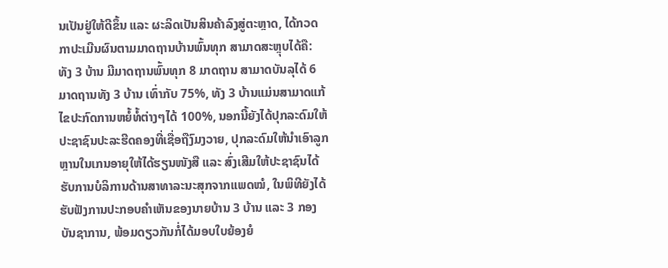ນເປັນຢູ່ໃຫ້ດີຂຶ້ນ ແລະ ຜະລິດເປັນສິນຄ້າລົງສູ່ຕະຫຼາດ, ໄດ້ກວດກາປະເມີນຜົນຕາມມາດຖານບ້ານພົ້ນທຸກ ສາມາດສະຫຼຸບໄດ້ຄື: ທັງ 3 ບ້ານ ມີມາດຖານພົ້ນທຸກ 8 ມາດຖານ ສາມາດບັນລຸໄດ້ 6 ມາດຖານທັງ 3 ບ້ານ ເທົ່າກັບ 75%, ທັງ 3 ບ້ານແມ່ນສາມາດແກ້ໄຂປະກົດການຫຍໍ້ທໍ້ຕ່າງໆໄດ້ 100%, ນອກນີ້ຍັງໄດ້ປຸກລະດົມໃຫ້ປະຊາຊົນປະລະຮີດຄອງທີ່ເຊື່ອຖືງົມງວາຍ, ປຸກລະດົມໃຫ້ນໍາເອົາລູກຫຼານໃນເກນອາຍຸໃຫ້ໄດ້ຮຽນໜັງສື ແລະ ສົ່ງເສີມໃຫ້ປະຊາຊົນໄດ້ຮັບການບໍລິການດ້ານສາທາລະນະສຸກຈາກແພດໝໍ, ໃນພິທີຍັງໄດ້ຮັບຟັງການປະກອບຄໍາເຫັນຂອງນາຍບ້ານ 3 ບ້ານ ແລະ 3 ກອງບັນຊາການ, ພ້ອມດຽວກັນກໍ່ໄດ້ມອບໃບຍ້ອງຍໍ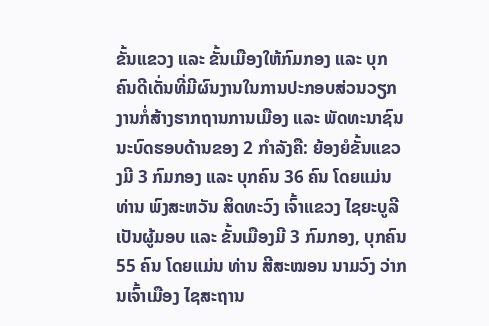ຂັ້ນແຂວງ ແລະ ຂັ້ນເມືອງໃຫ້ກົມກອງ ແລະ ບຸກຄົນດີເດັ່ນທີ່ມີຜົນງານໃນການປະກອບສ່ວນວຽກງານກໍ່ສ້າງຮາກຖານການເມືອງ ແລະ ພັດທະນາຊົນນະບົດຮອບດ້ານຂອງ 2 ກໍາລັງຄື: ຍ້ອງຍໍຂັ້ນແຂວງມີ 3 ກົມກອງ ແລະ ບຸກຄົນ 36 ຄົນ ໂດຍແມ່ນທ່ານ ພົງສະຫວັນ ສິດທະວົງ ເຈົ້າແຂວງ ໄຊຍະບູລີ ເປັນຜູ້ມອບ ແລະ ຂັ້ນເມືອງມີ 3 ກົມກອງ, ບຸກຄົນ 55 ຄົນ ໂດຍແມ່ນ ທ່ານ ສີສະໝອນ ນາມວົງ ວ່າກນເຈົ້າເມືອງ ໄຊສະຖານ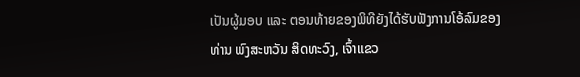ເປັນຜູ້ມອບ ແລະ ຕອນທ້າຍຂອງພິທີຍັງໄດ້ຮັບຟັງການໂອ້ລົມຂອງທ່ານ ພົງສະຫວັນ ສິດທະວົງ, ເຈົ້າແຂວ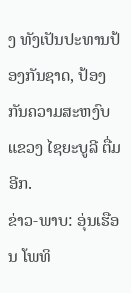ງ ທັງເປັນປະທານປ້ອງກັນຊາດ, ປ້ອງກັນຄວາມສະຫງົບແຂວງ ໄຊຍະບູລີ ຕື່ມອີກ.
ຂ່າວ-ພາບ: ອຸ່ນເຮືອນ ໂພທິ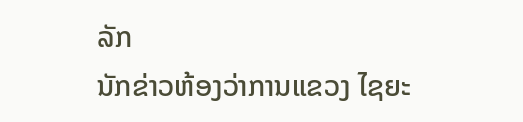ລັກ
ນັກຂ່າວຫ້ອງວ່າການແຂວງ ໄຊຍະ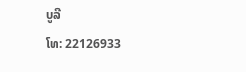ບູລີ
ໂທ: 22126933